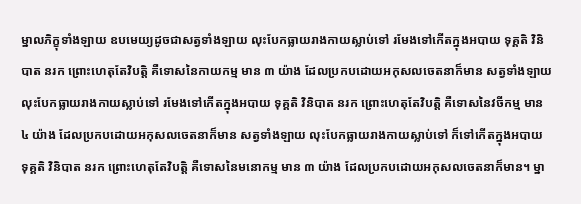ម្នាលភិក្ខុទាំងឡាយ ឧបមេយ្យដូចជាសត្វទាំងឡាយ លុះបែកធ្លាយរាងកាយស្លាប់ទៅ រមែងទៅកើតក្នុងអបាយ ទុគ្គតិ វិនិបាត នរក ព្រោះហេតុតែវិបត្តិ គឺទោសនៃកាយកម្ម មាន ៣ យ៉ាង ដែលប្រកបដោយអកុសលចេតនាក៏មាន សត្វទាំងឡាយ លុះបែកធ្លាយរាងកាយស្លាប់ទៅ រមែងទៅកើតក្នុងអបាយ ទុគ្គតិ វិនិបាត នរក ព្រោះហេតុតែវិបត្តិ គឺទោសនៃវចីកម្ម មាន ៤ យ៉ាង ដែលប្រកបដោយអកុសលចេតនាក៏មាន សត្វទាំងឡាយ លុះបែកធ្លាយរាងកាយស្លាប់ទៅ ក៏ទៅកើតក្នុងអបាយ ទុគ្គតិ វិនិបាត នរក ព្រោះហេតុតែវិបត្តិ គឺទោសនៃមនោកម្ម មាន ៣ យ៉ាង ដែលប្រកបដោយអកុសលចេតនាក៏មាន។ ម្នា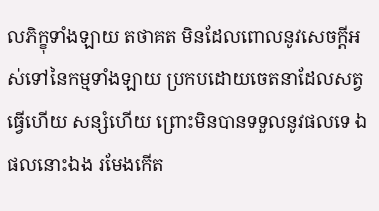លភិក្ខុទាំងឡាយ តថាគត មិនដែលពោលនូវសេចក្តីអស់ទៅនៃកម្មទាំងឡាយ ប្រកបដោយចេតនាដែលសត្វធ្វើហើយ សន្សំហើយ ព្រោះមិនបានទទួលនូវផលទេ ឯផលនោះឯង រមែងកើត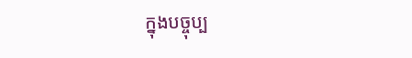ក្នុងបច្ចុប្ប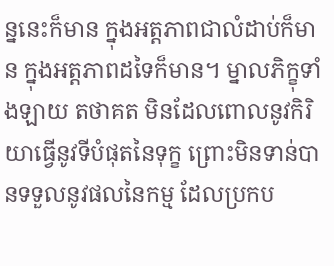ន្ននេះក៏មាន ក្នុងអត្តភាពជាលំដាប់ក៏មាន ក្នុងអត្តភាពដទៃក៏មាន។ ម្នាលភិក្ខុទាំងឡាយ តថាគត មិនដែលពោលនូវកិរិយាធ្វើនូវទីបំផុតនៃទុក្ខ ព្រោះមិនទាន់បានទទួលនូវផលនៃកម្ម ដែលប្រកប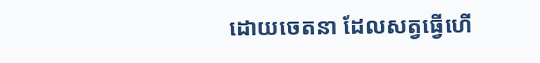ដោយចេតនា ដែលសត្វធ្វើហើ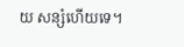យ សន្សំហើយទេ។